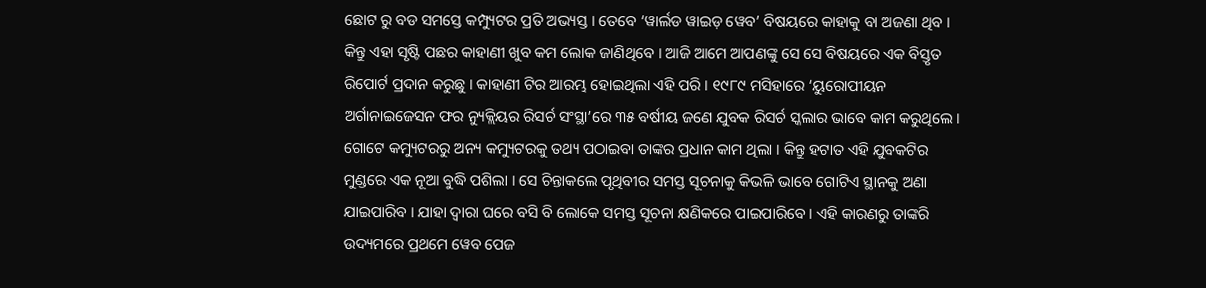ଛୋଟ ରୁ ବଡ ସମସ୍ତେ କମ୍ପ୍ୟୁଟର ପ୍ରତି ଅଭ୍ୟସ୍ତ । ତେବେ ‘ୱାର୍ଲଡ ୱାଇଡ଼ ୱେବ’ ବିଷୟରେ କାହାକୁ ବା ଅଜଣା ଥିବ । କିନ୍ତୁ ଏହା ସୃଷ୍ଟି ପଛର କାହାଣୀ ଖୁବ କମ ଲୋକ ଜାଣିଥିବେ । ଆଜି ଆମେ ଆପଣଙ୍କୁ ସେ ସେ ବିଷୟରେ ଏକ ବିସ୍ତୃତ ରିପୋର୍ଟ ପ୍ରଦାନ କରୁଛୁ । କାହାଣୀ ଟିର ଆରମ୍ଭ ହୋଇଥିଲା ଏହି ପରି । ୧୯୮୯ ମସିହାରେ ‘ୟୁରୋପୀୟନ ଅର୍ଗାନାଇଜେସନ ଫର ନ୍ୟୁକ୍ଲିୟର ରିସର୍ଚ ସଂସ୍ଥା’ରେ ୩୫ ବର୍ଷୀୟ ଜଣେ ଯୁବକ ରିସର୍ଚ ସ୍କଲାର ଭାବେ କାମ କରୁଥିଲେ । ଗୋଟେ କମ୍ୟୁଟରରୁ ଅନ୍ୟ କମ୍ୟୁଟରକୁ ତଥ୍ୟ ପଠାଇବା ତାଙ୍କର ପ୍ରଧାନ କାମ ଥିଲା । କିନ୍ତୁ ହଟାତ ଏହି ଯୁବକଟିର ମୁଣ୍ଡରେ ଏକ ନୂଆ ବୁଦ୍ଧି ପଶିଲା । ସେ ଚିନ୍ତାକଲେ ପୃଥିବୀର ସମସ୍ତ ସୂଚନାକୁ କିଭଳି ଭାବେ ଗୋଟିଏ ସ୍ଥାନକୁ ଅଣା ଯାଇପାରିବ । ଯାହା ଦ୍ୱାରା ଘରେ ବସି ବି ଲୋକେ ସମସ୍ତ ସୂଚନା କ୍ଷଣିକରେ ପାଇପାରିବେ । ଏହି କାରଣରୁ ତାଙ୍କରି ଉଦ୍ୟମରେ ପ୍ରଥମେ ୱେବ ପେଜ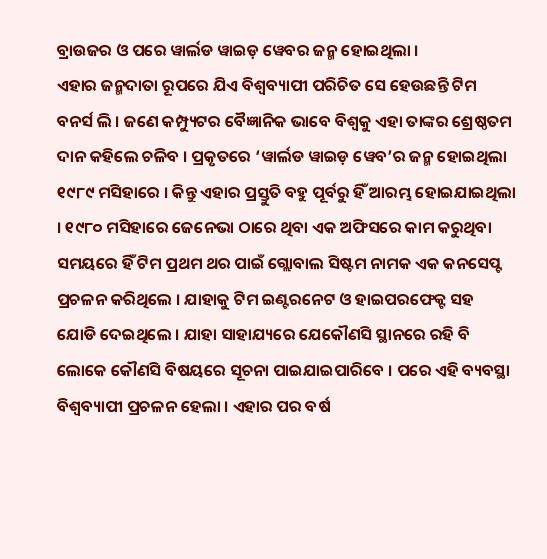ବ୍ରାଉଜର ଓ ପରେ ୱାର୍ଲଡ ୱାଇଡ଼ ୱେବର ଜନ୍ମ ହୋଇଥିଲା ।
ଏହାର ଜନ୍ମଦାତା ରୂପରେ ଯିଏ ବିଶ୍ଵବ୍ୟାପୀ ପରିଚିତ ସେ ହେଉଛନ୍ତି ଟିମ ବନର୍ସ ଲି । ଜଣେ କମ୍ପ୍ୟୁଟର ବୈଜ୍ଞାନିକ ଭାବେ ବିଶ୍ୱକୁ ଏହା ତାଙ୍କର ଶ୍ରେଷ୍ଠତମ ଦାନ କହିଲେ ଚଳିବ । ପ୍ରକୃତରେ ‘ୱାର୍ଲଡ ୱାଇଡ଼ ୱେବ’ର ଜନ୍ମ ହୋଇଥିଲା ୧୯୮୯ ମସିହାରେ । କିନ୍ତୁ ଏହାର ପ୍ରସ୍ତୁତି ବହୁ ପୂର୍ବରୁ ହିଁ ଆରମ୍ଭ ହୋଇଯାଇଥିଲା । ୧୯୮୦ ମସିହାରେ ଜେନେଭା ଠାରେ ଥିବା ଏକ ଅଫିସରେ କାମ କରୁଥିବା ସମୟରେ ହିଁ ଟିମ ପ୍ରଥମ ଥର ପାଇଁ ଗ୍ଲୋବାଲ ସିଷ୍ଟମ ନାମକ ଏକ କନସେପ୍ଟ ପ୍ରଚଳନ କରିଥିଲେ । ଯାହାକୁ ଟିମ ଇଣ୍ଟରନେଟ ଓ ହାଇପରଫେକ୍ଟ ସହ ଯୋଡି ଦେଇଥିଲେ । ଯାହା ସାହାଯ୍ୟରେ ଯେକୌଣସି ସ୍ଥାନରେ ରହି ବି ଲୋକେ କୌଣସି ବିଷୟରେ ସୂଚନା ପାଇଯାଇପାରିବେ । ପରେ ଏହି ବ୍ୟବସ୍ଥା ବିଶ୍ଵବ୍ୟାପୀ ପ୍ରଚଳନ ହେଲା । ଏହାର ପର ବର୍ଷ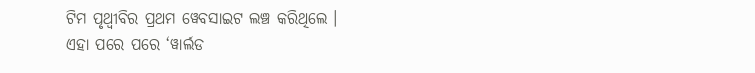ଟିମ ପୃଥ୍ଵୀବିର ପ୍ରଥମ ୱେବସାଇଟ ଲଞ୍ଚ କରିଥିଲେ ।
ଏହା ପରେ ପରେ ‘ୱାର୍ଲଡ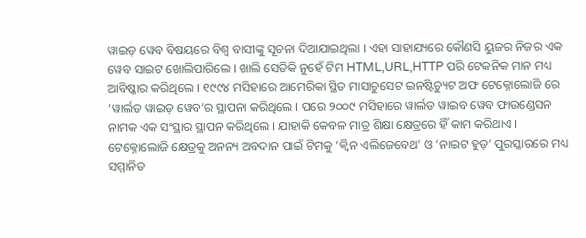ୱାଇଡ଼ ୱେବ ବିଷୟରେ ବିଶ୍ୱ ବାସୀଙ୍କୁ ସୂଚନା ଦିଆଯାଇଥିଲା । ଏହା ସାହାଯ୍ୟରେ କୌଣସି ୟୁଜର ନିଜର ଏକ ୱେବ ସାଇଟ ଖୋଲିପାରିଲେ । ଖାଲି ସେତିକି ନୁହେଁ ଟିମ HTML,URL,HTTP ପରି ଟେକନିକ ମାନ ମଧ୍ୟ ଆବିଷ୍କାର କରିଥିଲେ । ୧୯୯୪ ମସିହାରେ ଆମେରିକା ସ୍ଥିତ ମାସାଚୁସେଟ ଇନଷ୍ଟିଚ୍ୟୁଟ ଅଫ ଟେକ୍ନୋଲୋଜି ରେ ‘ୱାର୍ଲଡ ୱାଇଡ଼ ୱେବ’ର ସ୍ଥାପନା କରିଥିଲେ । ପରେ ୨୦୦୯ ମସିହାରେ ୱାର୍ଲଡ ୱାଇବ ୱେବ ଫାଉଣ୍ଡେସନ ନାମକ ଏକ ସଂସ୍ଥାର ସ୍ଥାପନ କରିଥିଲେ । ଯାହାକି କେବଳ ମାତ୍ର ଶିକ୍ଷା କ୍ଷେତ୍ରରେ ହିଁ କାମ କରିଥାଏ । ଟେକ୍ନୋଲୋଜି କ୍ଷେତ୍ରକୁ ଅନନ୍ୟ ଅବଦାନ ପାଇଁ ଟିମକୁ ‘କ୍ୱିନ ଏଲିଜେବେଥ’ ଓ ‘ନାଇଟ ହୁଡ଼’ ପୁରସ୍କାରରେ ମଧ୍ୟ ସମ୍ମାନିତ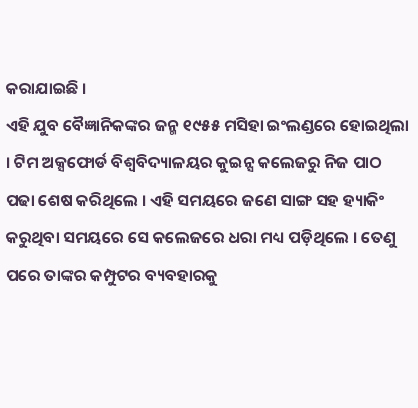କରାଯାଇଛି ।
ଏହି ଯୁବ ବୈଜ୍ଞାନିକଙ୍କର ଜନ୍ମ ୧୯୫୫ ମସିହା ଇଂଲଣ୍ଡରେ ହୋଇଥିଲା । ଟିମ ଅକ୍ସଫୋର୍ଡ ବିଶ୍ୱବିଦ୍ୟାଳୟର କୁଇନ୍ସ କଲେଜରୁ ନିଜ ପାଠ ପଢା ଶେଷ କରିଥିଲେ । ଏହି ସମୟରେ ଜଣେ ସାଙ୍ଗ ସହ ହ୍ୟାକିଂ କରୁଥିବା ସମୟରେ ସେ କଲେଜରେ ଧରା ମଧ୍ୟ ପଡ଼ିଥିଲେ । ତେଣୁ ପରେ ତାଙ୍କର କମ୍ପୁଟର ବ୍ୟବହାରକୁ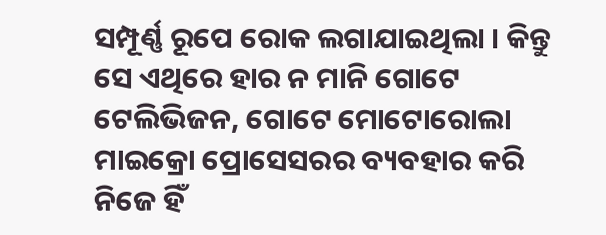ସମ୍ପୂର୍ଣ୍ଣ ରୂପେ ରୋକ ଲଗାଯାଇଥିଲା । କିନ୍ତୁ ସେ ଏଥିରେ ହାର ନ ମାନି ଗୋଟେ ଟେଲିଭିଜନ, ଗୋଟେ ମୋଟୋରୋଲା ମାଇକ୍ରୋ ପ୍ରୋସେସରର ବ୍ୟବହାର କରି ନିଜେ ହିଁ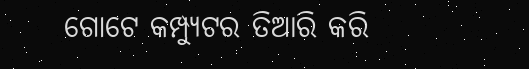ଗୋଟେ କମ୍ପ୍ୟୁଟର ତିଆରି କରି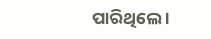ପାରିଥିଲେ ।